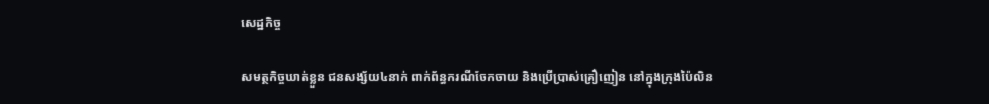សេដ្ឋកិច្ច

សមត្ថកិច្ចឃាត់ខ្លួន ជនសង្ស័យ៤នាក់ ពាក់ព័ន្ធករណីចែកចាយ និងប្រើប្រាស់គ្រឿញៀន នៅក្នុងក្រុងប៉ៃលិន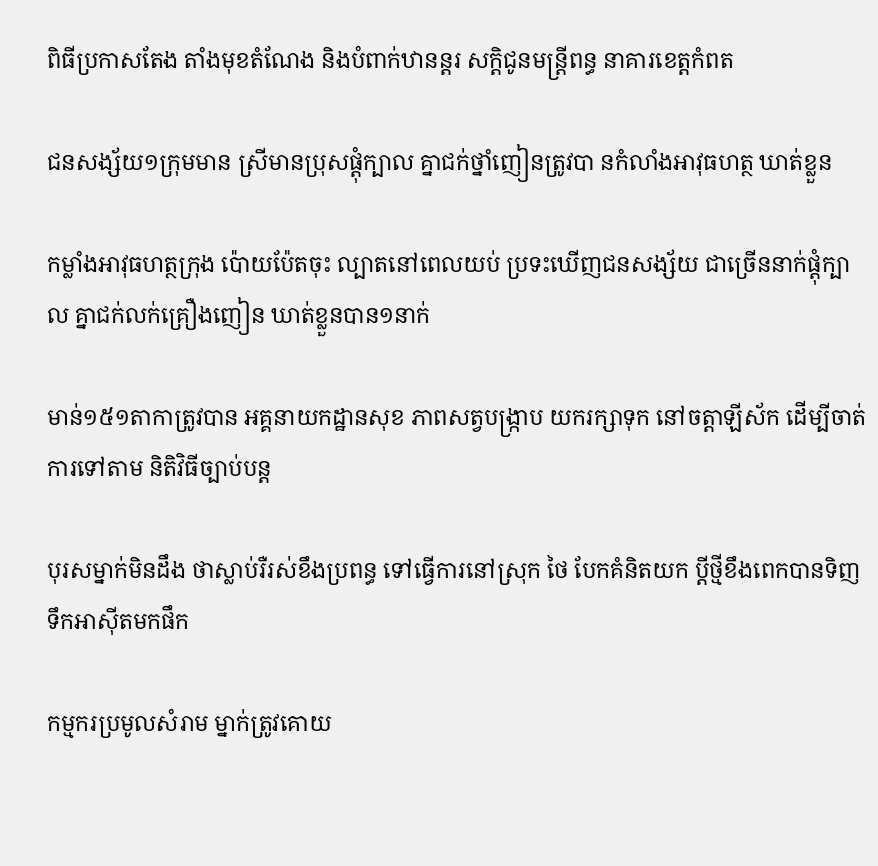ពិធីប្រកាសតែង តាំងមុខតំណែង និងបំពាក់ឋានន្តរ សកិ្តជូនមន្ត្រីពន្ធ នាគារខេត្តកំពត

ជនសង្ស័យ១ក្រុមមាន ស្រីមានប្រុសផ្តុំក្បាល គ្នាជក់ថ្នាំញៀនត្រូវបា នកំលាំងអាវុធហត្ថ ឃាត់ខ្លួន

កម្លាំងអាវុធហត្ថក្រុង ប៉ោយប៉ែតចុះ ល្បាតនៅពេលយប់ ប្រទះឃើញជនសង្ស័យ ជាច្រើននាក់ផ្តុំក្បាល គ្នាជក់លក់គ្រឿងញៀន ឃាត់ខ្លួនបាន១នាក់

មាន់១៥១តាកាត្រូវបាន អគ្គនាយកដ្ឋានសុខ ភាពសត្វបង្ក្រាប យករក្សាទុក នៅចត្តាឡីស័ក ដើម្បីចាត់ការទៅតាម និតិវិធីច្បាប់បន្ត

បុរសម្នាក់មិនដឹង ថាស្លាប់រឺរស់ខឹងប្រពន្ធ ទៅធ្វើការនៅស្រុក ថៃ បែកគំនិតយក ប្តីថ្មីខឹងពេកបានទិញ ទឹកអាស៊ីតមកផឹក

កម្មករប្រមូលសំរាម ម្នាក់ត្រូវគោយ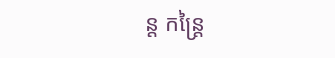ន្ត កន្ត្រៃ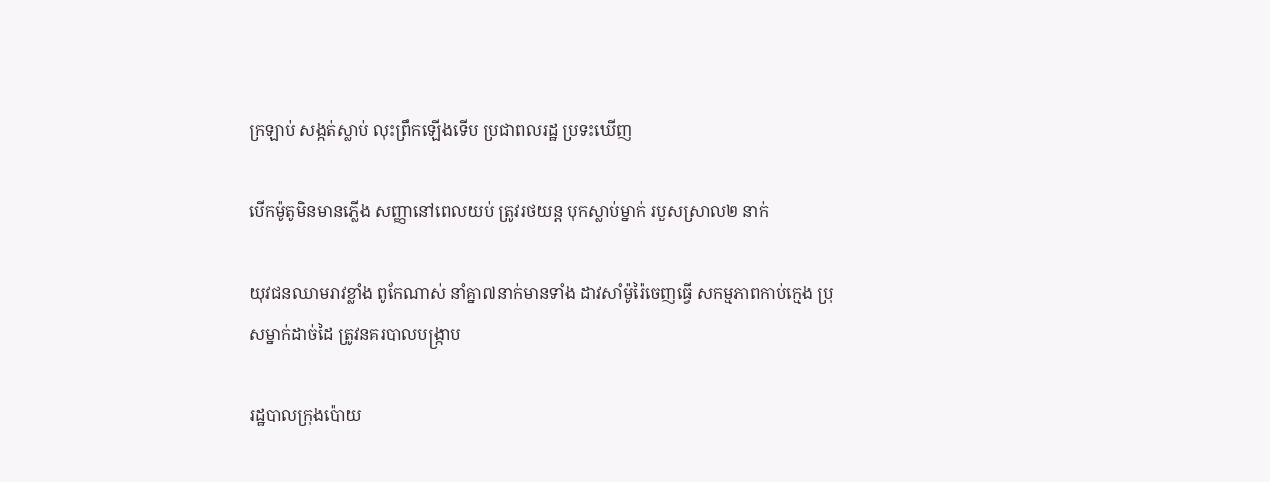ក្រឡាប់ សង្កត់ស្លាប់ លុះព្រឹកឡើងទើប ប្រជាពលរដ្ឋ ប្រទះឃើញ

បើកម៉ូតូមិនមានភ្លើង សញ្ញានៅពេលយប់ ត្រូវរថយន្ត បុកស្លាប់ម្នាក់ របួសស្រាល២ នាក់

យុវជនឈាមរាវខ្លាំង ពូកែណាស់ នាំគ្នា៧នាក់មានទាំង ដាវសាំម៉ូរ៉ៃចេញធ្វើ សកម្មភាពកាប់ក្មេង ប្រុសម្នាក់ដាច់ដៃ ត្រូវនគរបាលបង្ក្រាប

រដ្ឋបាលក្រុងប៉ោយ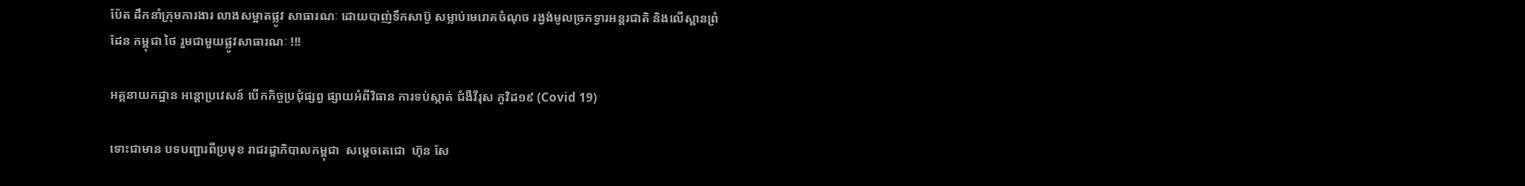ប៉ែត ដឹកនាំក្រុមការងារ លាងសម្អាតផ្លូវ សាធារណៈ ដោយបាញ់ទឹកសាប៊ូ សម្លាប់មេរោគចំណុច រង្វង់មូលច្រកទ្វារអន្តរជាតិ និងលើស្ពានព្រំដែន កម្ពុជា ថៃ រួមជាមួយផ្លូវសាធារណៈ !!!

អគ្គនាយកដ្ឋាន អន្តោប្រវេសន៍ បើកកិច្ចប្រជុំផ្សព្វ ផ្សាយអំពីវិធាន ការទប់ស្កាត់ ជំងឺវីរុស កូវិដ១៩ (Covid 19)

ទោះជាមាន បទបញ្ជារពីប្រមុខ រាជរដ្ឌាភិបាលកម្ពុជា  សម្តេចតេជោ  ហ៊ុន សែ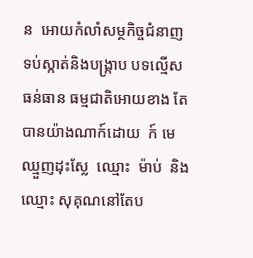ន  អោយកំលាំសម្ថកិច្ចជំនាញ ទប់ស្កាត់និងបង្ក្រាប បទល្មើសធន់ធាន ធម្មជាតិអោយខាង តែបានយ៉ាងណាក៍ដោយ  ក៍ មេឈ្មួញដុះស្លែ  ឈ្មោះ  ម៉ាប់  និង ឈ្មោះ សុគុណនៅតែប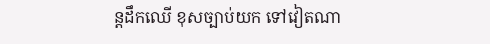ន្តដឹកឈើ ខុសច្បាប់យក ទៅវៀតណា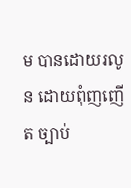ម បានដោយរលូន ដោយពុំញញើត ច្បាប់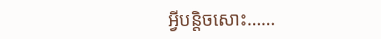អ្វីបន្តិចសោះ……